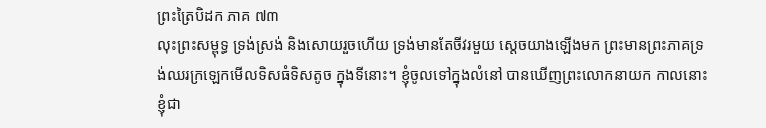ព្រះត្រៃបិដក ភាគ ៧៣
លុះព្រះសម្ពុទ្ធ ទ្រង់ស្រង់ និងសោយរួចហើយ ទ្រង់មានតែចីវរមួយ ស្តេចយាងឡើងមក ព្រះមានព្រះភាគទ្រង់ឈរក្រឡេកមើលទិសធំទិសតូច ក្នុងទីនោះ។ ខ្ញុំចូលទៅក្នុងលំនៅ បានឃើញព្រះលោកនាយក កាលនោះខ្ញុំជា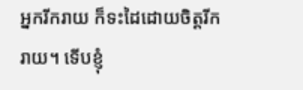អ្នករីករាយ ក៏ទះដៃដោយចិត្តរីករាយ។ ទើបខ្ញុំ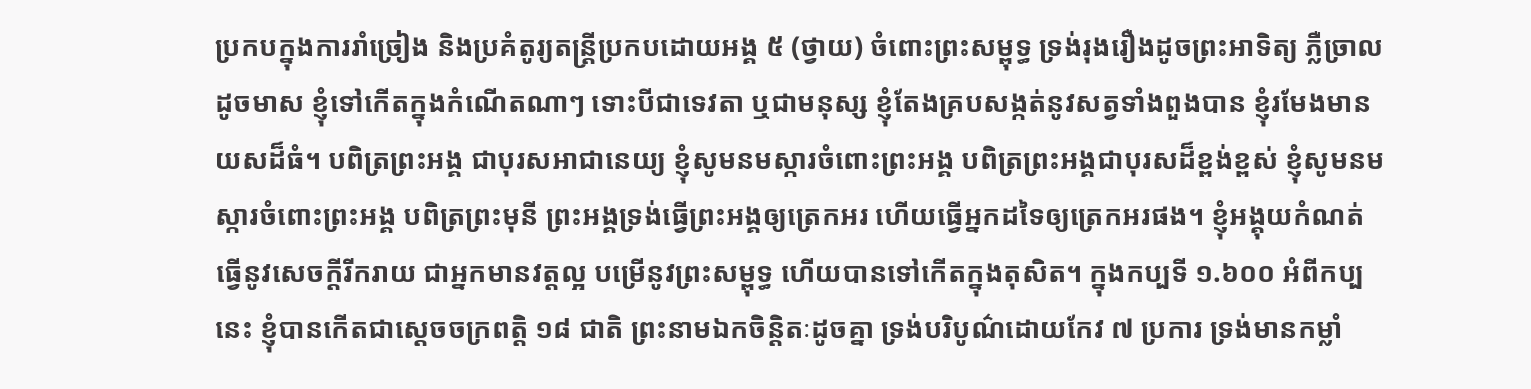ប្រកបក្នុងការរាំច្រៀង និងប្រគំតូរ្យតន្រ្ដីប្រកបដោយអង្គ ៥ (ថ្វាយ) ចំពោះព្រះសម្ពុទ្ធ ទ្រង់រុងរឿងដូចព្រះអាទិត្យ ភ្លឺច្រាលដូចមាស ខ្ញុំទៅកើតក្នុងកំណើតណាៗ ទោះបីជាទេវតា ឬជាមនុស្ស ខ្ញុំតែងគ្របសង្កត់នូវសត្វទាំងពួងបាន ខ្ញុំរមែងមានយសដ៏ធំ។ បពិត្រព្រះអង្គ ជាបុរសអាជានេយ្យ ខ្ញុំសូមនមស្ការចំពោះព្រះអង្គ បពិត្រព្រះអង្គជាបុរសដ៏ខ្ពង់ខ្ពស់ ខ្ញុំសូមនមស្ការចំពោះព្រះអង្គ បពិត្រព្រះមុនី ព្រះអង្គទ្រង់ធ្វើព្រះអង្គឲ្យត្រេកអរ ហើយធ្វើអ្នកដទៃឲ្យត្រេកអរផង។ ខ្ញុំអង្គុយកំណត់ធ្វើនូវសេចក្ដីរីករាយ ជាអ្នកមានវត្តល្អ បម្រើនូវព្រះសម្ពុទ្ធ ហើយបានទៅកើតក្នុងតុសិត។ ក្នុងកប្បទី ១.៦០០ អំពីកប្បនេះ ខ្ញុំបានកើតជាស្ដេចចក្រពតិ្ត ១៨ ជាតិ ព្រះនាមឯកចិន្តិតៈដូចគ្នា ទ្រង់បរិបូណ៌ដោយកែវ ៧ ប្រការ ទ្រង់មានកម្លាំ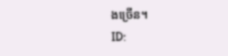ងច្រើន។
ID: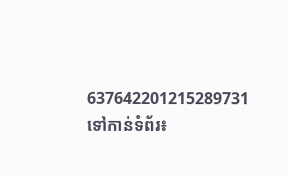637642201215289731
ទៅកាន់ទំព័រ៖